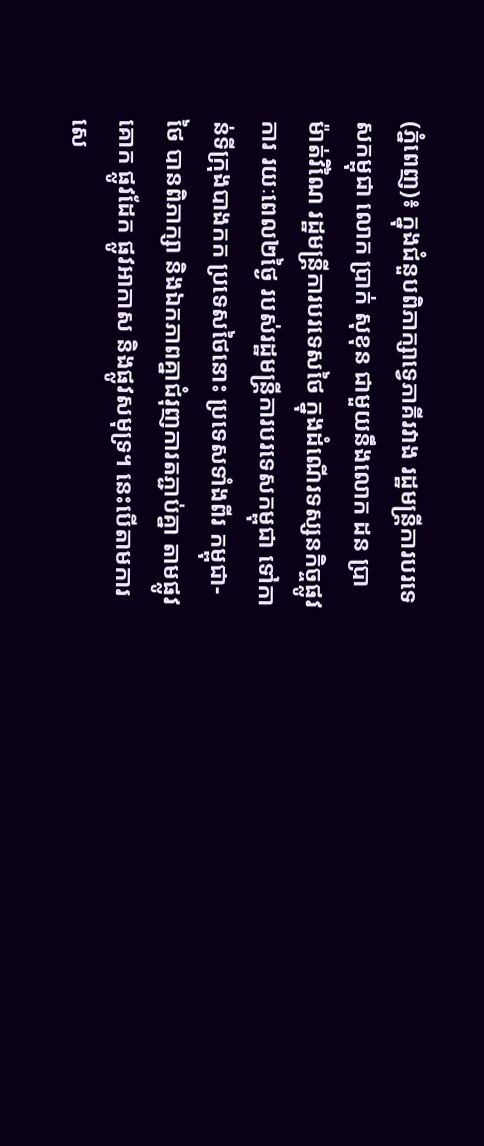(ភ្នំពេញ)៖ ក្នុងជំនួបពិភាក្សាទ្វេភាគីរវាង រដ្ឋមន្ត្រីការបរទេសកម្ពុជា លោក ប្រាក់ សុខុន ជាមួយនឹងលោក ដន ប្រាម៉ាត់វិណៃ រដ្ឋមន្ត្រីការបរទេសថៃ ក្នុងដំណើរទស្សនកិច្ចផ្លូវការ រយៈពេល២ថ្ងៃ របស់រដ្ឋមន្ត្រីការបរទេសកម្ពុជា ទៅកាន់ទីក្រុងបាងកក ប្រទេសថៃនោះ ប្រទេសទាំងពីរ កម្ពុជា-ថៃ បានពិភាក្សា និងឯកភាពគ្នាជំរុញការតភ្ជាប់គ្នា តាមផ្លូវគោក ផ្លូវដែក ផ្លូវអាកាស និងផ្លូវសមុទ្រ។ នេះបើតាមការសេ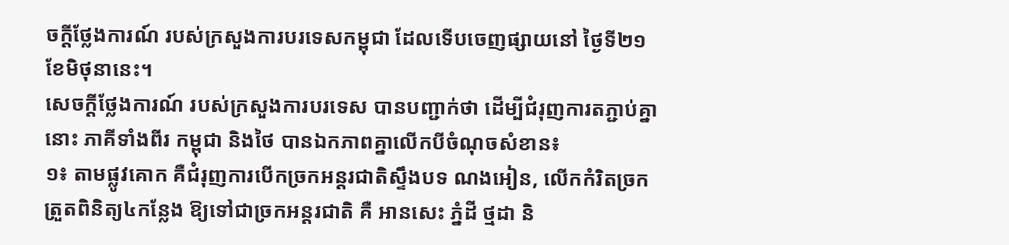ចក្តីថ្លែងការណ៍ របស់ក្រសួងការបរទេសកម្ពុជា ដែលទើបចេញផ្សាយនៅ ថ្ងៃទី២១ ខែមិថុនានេះ។
សេចក្តីថ្លែងការណ៍ របស់ក្រសួងការបរទេស បានបញ្ជាក់ថា ដើម្បីជំរុញការតភ្ជាប់គ្នានោះ ភាគីទាំងពីរ កម្ពុជា និងថៃ បានឯកភាពគ្នាលើកបីចំណុចសំខាន៖
១៖ តាមផ្លូវគោក គឺជំរុញការបើកច្រកអន្តរជាតិស្ទឹងបទ ណងអៀន, លើកកំរិតច្រកត្រួតពិនិត្យ៤កន្លែង ឱ្យទៅជាច្រកអន្តរជាតិ គឺ អានសេះ ភ្នំដី ថ្មដា និ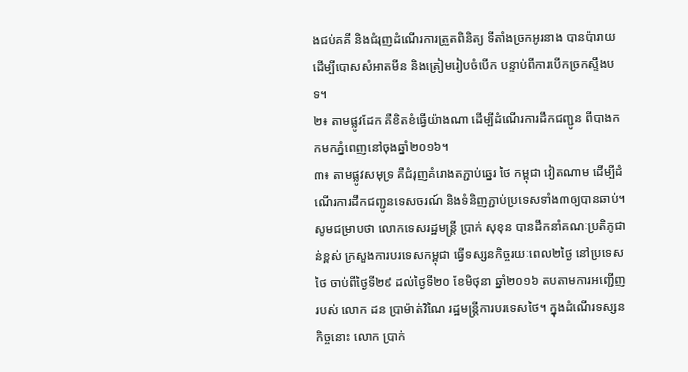ងជប់គគី និងជំរុញដំណើរការត្រួតពិនិត្យ ទីតាំងច្រកអូរនាង បានប៉ារាយ ដើម្បីបោសសំអាតមីន និងត្រៀមរៀបចំបើក បន្ទាប់ពីការបើកច្រកស្ទឹងបទ។
២៖ តាមផ្លូវដែក គឺខិតខំធ្វើយ៉ាងណា ដើម្បីដំណើរការដឹកជញ្ជូន ពីបាងកកមកភ្នំពេញនៅចុងឆ្នាំ២០១៦។
៣៖ តាមផ្លូវសមុទ្រ គឺជំរុញគំរោងតភ្ជាប់ឆ្នេរ ថៃ កម្ពុជា វៀតណាម ដើម្បីដំណើរការដឹកជញ្ជូនទេសចរណ៍ និងទំនិញភ្ជាប់ប្រទេសទាំង៣ឲ្យបានឆាប់។
សូមជម្រាបថា លោកទេសរដ្ឋមន្ត្រី ប្រាក់ សុខុន បានដឹកនាំគណៈប្រតិភូជាន់ខ្ពស់ ក្រសួងការបរទេសកម្ពុជា ធ្វើទស្សនកិច្ចរយៈពេល២ថ្ងៃ នៅប្រទេសថៃ ចាប់ពីថ្ងៃទី២៩ ដល់ថ្ងៃទី២០ ខែមិថុនា ឆ្នាំ២០១៦ តបតាមការអញ្ជើញរបស់ លោក ដន ប្រាម៉ាត់វិណៃ រដ្ឋមន្ត្រីការបរទេសថៃ។ ក្នុងដំណើរទស្សនកិច្ចនោះ លោក ប្រាក់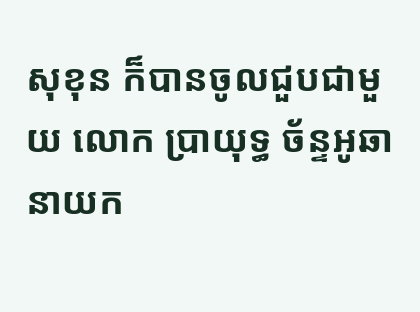សុខុន ក៏បានចូលជួបជាមួយ លោក ប្រាយុទ្ធ ច័ន្ទអូឆា នាយក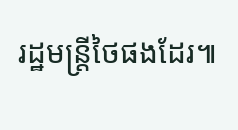រដ្ឋមន្ត្រីថៃផងដែរ៕